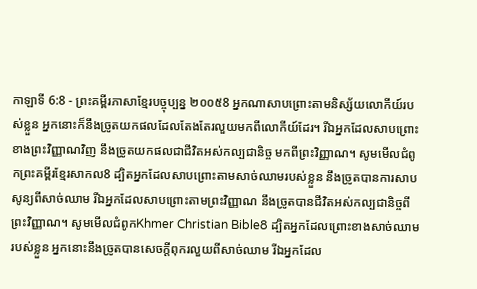កាឡាទី 6:8 - ព្រះគម្ពីរភាសាខ្មែរបច្ចុប្បន្ន ២០០៥8 អ្នកណាសាបព្រោះតាមនិស្ស័យលោកីយ៍របស់ខ្លួន អ្នកនោះក៏នឹងច្រូតយកផលដែលតែងតែរលួយមកពីលោកីយ៍ដែរ។ រីឯអ្នកដែលសាបព្រោះខាងព្រះវិញ្ញាណវិញ នឹងច្រូតយកផលជាជីវិតអស់កល្បជានិច្ច មកពីព្រះវិញ្ញាណ។ សូមមើលជំពូកព្រះគម្ពីរខ្មែរសាកល8 ដ្បិតអ្នកដែលសាបព្រោះតាមសាច់ឈាមរបស់ខ្លួន នឹងច្រូតបានការសាបសូន្យពីសាច់ឈាម រីឯអ្នកដែលសាបព្រោះតាមព្រះវិញ្ញាណ នឹងច្រូតបានជីវិតអស់កល្បជានិច្ចពីព្រះវិញ្ញាណ។ សូមមើលជំពូកKhmer Christian Bible8 ដ្បិតអ្នកដែលព្រោះខាងសាច់ឈាមរបស់ខ្លួន អ្នកនោះនឹងច្រូតបានសេចក្ដីពុករលួយពីសាច់ឈាម រីឯអ្នកដែល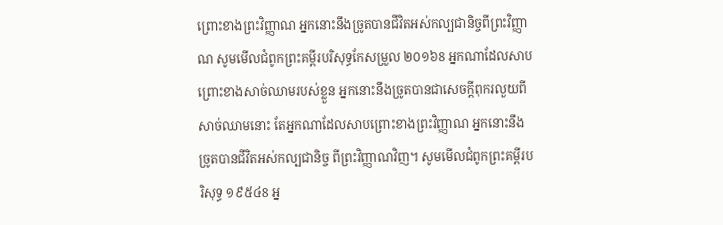ព្រោះខាងព្រះវិញ្ញាណ អ្នកនោះនឹងច្រូតបានជីវិតអស់កល្បជានិច្ចពីព្រះវិញ្ញាណ សូមមើលជំពូកព្រះគម្ពីរបរិសុទ្ធកែសម្រួល ២០១៦8 អ្នកណាដែលសាបព្រោះខាងសាច់ឈាមរបស់ខ្លួន អ្នកនោះនឹងច្រូតបានជាសេចក្ដីពុករលួយពីសាច់ឈាមនោះ តែអ្នកណាដែលសាបព្រោះខាងព្រះវិញ្ញាណ អ្នកនោះនឹងច្រូតបានជីវិតអស់កល្បជានិច្ច ពីព្រះវិញ្ញាណវិញ។ សូមមើលជំពូកព្រះគម្ពីរបរិសុទ្ធ ១៩៥៤8 អ្ន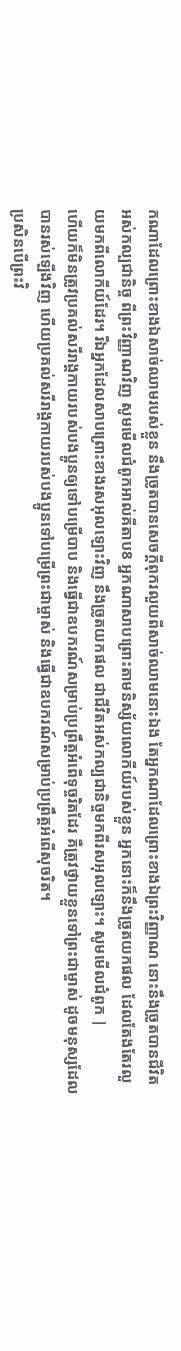កណាដែលព្រោះខាងឯសាច់ឈាមរបស់ខ្លួន នឹងច្រូតបានសេចក្ដីពុករលួយពីសាច់ឈាមនោះឯង តែអ្នកណាដែលព្រោះខាងឯព្រះវិញ្ញាណ នោះនឹងច្រូតបានជីវិតអស់កល្បជានិច្ច ពីព្រះវិញ្ញាណវិញ សូមមើលជំពូកអាល់គីតាប8 អ្នកណាសាបព្រោះតាមនិស្ស័យលោកីយ៍របស់ខ្លួន អ្នកនោះក៏នឹងច្រូតយកផល ដែលតែងតែរលួយមកពីលោកីយ៍ដែរ។ រីឯអ្នកដែលសាបព្រោះខាងរសអុលឡោះវិញ នឹងច្រូតយកផល ជាជីវិតអស់កល្បជានិច្ចមកពីរសអុលឡោះ។ សូមមើលជំពូក |
ហើយក៏មិនត្រូវប្រគល់សរីរាង្គកាយរបស់បងប្អូនឲ្យទៅបម្រើបាប និងធ្វើជាឧបករណ៍សម្រាប់ប្រព្រឹត្តអំពើទុច្ចរិតដែរ គឺត្រូវថ្វាយខ្លួនទៅព្រះជាម្ចាស់ ដូចមនុស្សដែលបានរស់ឡើងវិញ ហើយប្រគល់សរីរាង្គកាយរបស់បងប្អូនទៅបម្រើព្រះជាម្ចាស់ និងធ្វើជាឧបករណ៍សម្រាប់ប្រព្រឹត្តអំពើសុចរិត។
ប្រសិនបើព្រះវិ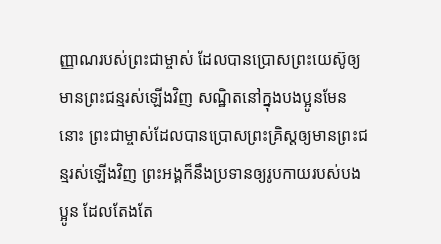ញ្ញាណរបស់ព្រះជាម្ចាស់ ដែលបានប្រោសព្រះយេស៊ូឲ្យមានព្រះជន្មរស់ឡើងវិញ សណ្ឋិតនៅក្នុងបងប្អូនមែននោះ ព្រះជាម្ចាស់ដែលបានប្រោសព្រះគ្រិស្តឲ្យមានព្រះជន្មរស់ឡើងវិញ ព្រះអង្គក៏នឹងប្រទានឲ្យរូបកាយរបស់បងប្អូន ដែលតែងតែ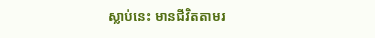ស្លាប់នេះ មានជីវិតតាមរ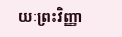យៈព្រះវិញ្ញា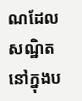ណដែលសណ្ឋិតនៅក្នុងប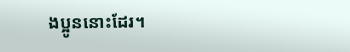ងប្អូននោះដែរ។